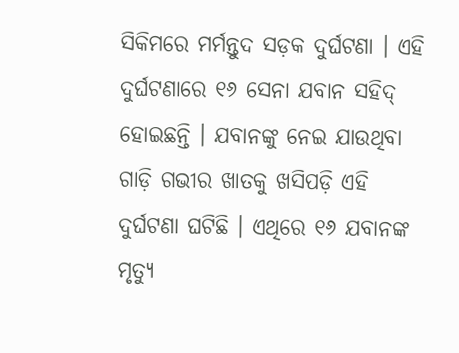ସିକିମରେ ମର୍ମନ୍ତୁଦ ସଡ଼କ ଦୁର୍ଘଟଣା । ଏହି ଦୁର୍ଘଟଣାରେ ୧୬ ସେନା ଯବାନ ସହିଦ୍ ହୋଇଛନ୍ତି । ଯବାନଙ୍କୁ ନେଇ ଯାଉଥିବା ଗାଡ଼ି ଗଭୀର ଖାତକୁ ଖସିପଡ଼ି ଏହି ଦୁର୍ଘଟଣା ଘଟିଛି । ଏଥିରେ ୧୬ ଯବାନଙ୍କ ମୃତ୍ୟୁ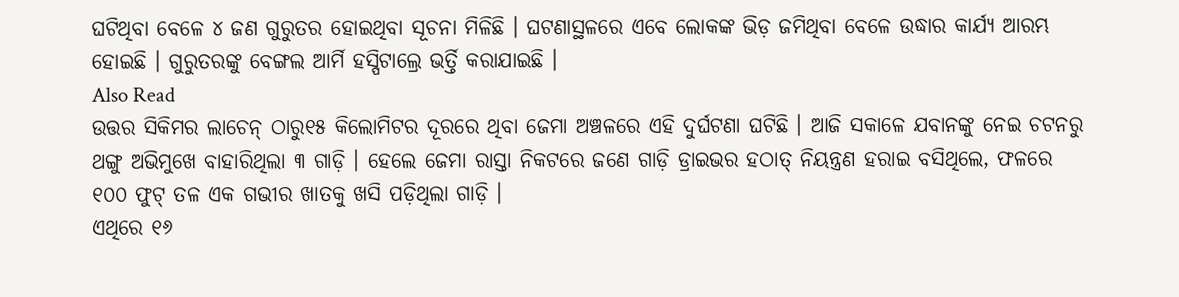ଘଟିଥିବା ବେଳେ ୪ ଜଣ ଗୁରୁତର ହୋଇଥିବା ସୂଚନା ମିଳିଛି । ଘଟଣାସ୍ଥଳରେ ଏବେ ଲୋକଙ୍କ ଭିଡ଼ ଜମିଥିବା ବେଳେ ଉଦ୍ଧାର କାର୍ଯ୍ୟ ଆରମ୍ଭ ହୋଇଛି । ଗୁରୁତରଙ୍କୁ ବେଙ୍ଗଲ ଆର୍ମି ହସ୍ପିଟାଲ୍ରେ ଭର୍ତ୍ତି କରାଯାଇଛି ।
Also Read
ଉତ୍ତର ସିକିମର ଲାଚେନ୍ ଠାରୁ୧୫ କିଲୋମିଟର ଦୂରରେ ଥିବା ଜେମା ଅଞ୍ଚଳରେ ଏହି ଦୁର୍ଘଟଣା ଘଟିଛି । ଆଜି ସକାଳେ ଯବାନଙ୍କୁ ନେଇ ଚଟନରୁ ଥଙ୍ଗୁ ଅଭିମୁଖେ ବାହାରିଥିଲା ୩ ଗାଡ଼ି । ହେଲେ ଜେମା ରାସ୍ତା ନିକଟରେ ଜଣେ ଗାଡ଼ି ଡ୍ରାଇଭର ହଠାତ୍ ନିୟନ୍ତ୍ରଣ ହରାଇ ବସିଥିଲେ, ଫଳରେ ୧୦୦ ଫୁଟ୍ ତଳ ଏକ ଗଭୀର ଖାତକୁ ଖସି ପଡ଼ିଥିଲା ଗାଡ଼ି ।
ଏଥିରେ ୧୬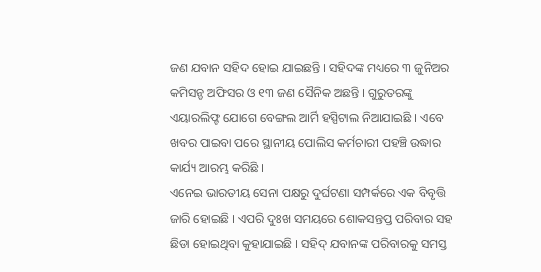ଜଣ ଯବାନ ସହିଦ ହୋଇ ଯାଇଛନ୍ତି । ସହିଦଙ୍କ ମଧ୍ୟରେ ୩ ଜୁନିଅର କମିସନ୍ଡ ଅଫିସର ଓ ୧୩ ଜଣ ସୈନିକ ଅଛନ୍ତି । ଗୁରୁତରଙ୍କୁ ଏୟାରଲିଫ୍ଟ ଯୋଗେ ବେଙ୍ଗଲ ଆର୍ମି ହସ୍ପିଟାଲ ନିଆଯାଇଛି । ଏବେ ଖବର ପାଇବା ପରେ ସ୍ଥାନୀୟ ପୋଲିସ କର୍ମଚାରୀ ପହଞ୍ଚି ଉଦ୍ଧାର କାର୍ଯ୍ୟ ଆରମ୍ଭ କରିଛି ।
ଏନେଇ ଭାରତୀୟ ସେନା ପକ୍ଷରୁ ଦୁର୍ଘଟଣା ସମ୍ପର୍କରେ ଏକ ବିବୃତ୍ତି ଜାରି ହୋଇଛି । ଏପରି ଦୁଃଖ ସମୟରେ ଶୋକସନ୍ତପ୍ତ ପରିବାର ସହ ଛିଡା ହୋଇଥିବା କୁହାଯାଇଛି । ସହିଦ୍ ଯବାନଙ୍କ ପରିବାରକୁ ସମସ୍ତ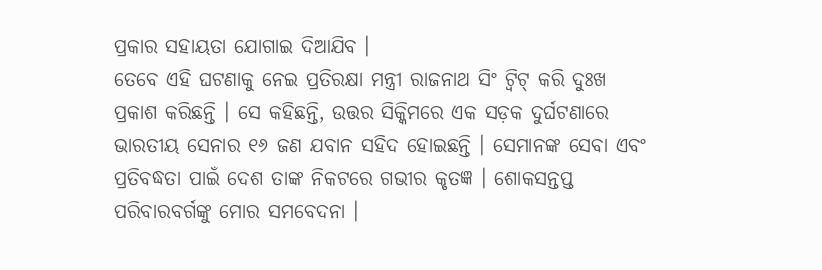ପ୍ରକାର ସହାୟତା ଯୋଗାଇ ଦିଆଯିବ ।
ତେବେ ଏହି ଘଟଣାକୁ ନେଇ ପ୍ରତିରକ୍ଷା ମନ୍ତ୍ରୀ ରାଜନାଥ ସିଂ ଟ୍ୱିଟ୍ କରି ଦୁଃଖ ପ୍ରକାଶ କରିଛନ୍ତି । ସେ କହିଛନ୍ତି, ଉତ୍ତର ସିକ୍କିମରେ ଏକ ସଡ଼କ ଦୁର୍ଘଟଣାରେ ଭାରତୀୟ ସେନାର ୧୬ ଜଣ ଯବାନ ସହିଦ ହୋଇଛନ୍ତି । ସେମାନଙ୍କ ସେବା ଏବଂ ପ୍ରତିବଦ୍ଧତା ପାଇଁ ଦେଶ ତାଙ୍କ ନିକଟରେ ଗଭୀର କୃତଜ୍ଞ । ଶୋକସନ୍ତପ୍ତ ପରିବାରବର୍ଗଙ୍କୁ ମୋର ସମବେଦନା ।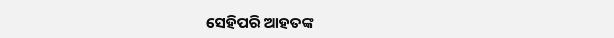ସେହିପରି ଆହତଙ୍କ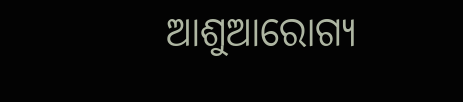ଆଶୁଆରୋଗ୍ୟ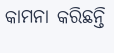କାମନା କରିଛନ୍ତି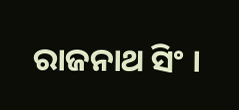ରାଜନାଥ ସିଂ ।